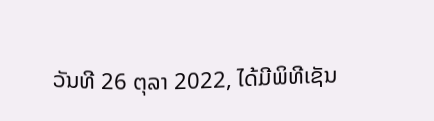ວັນທີ 26 ຕຸລາ 2022, ໄດ້ມີພິທີເຊັນ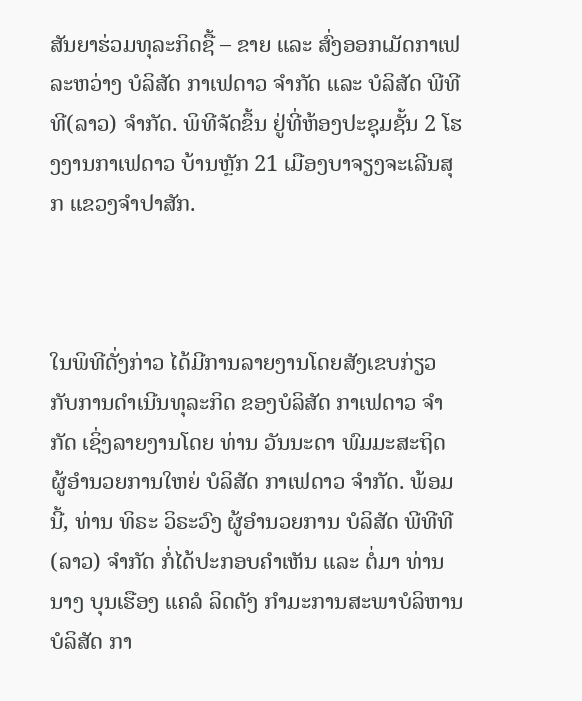ສັນຍາຮ່ວມທຸລະກິດຊື້ – ຂາຍ ແລະ ສົ່ງອອກເມັດກາເຟ ລະຫວ່າງ ບໍລິສັດ ກາເຟດາວ ຈໍາກັດ ແລະ ບໍລິສັດ ພີທີທີ(ລາວ) ຈໍາກັດ. ພິທີຈັດຂຶ້ນ ຢູ່ທີ່ຫ້ອງປະຊຸມຊັ້ນ 2 ໂຮງງານກາເຟດາວ ບ້ານຫຼັກ 21 ເມືອງບາຈຽງຈະເລີນສຸກ ແຂວງຈຳປາສັກ.



ໃນພິທີດັ່ງກ່າວ ໄດ້ມີການລາຍງານໂດຍສັງເຂບກ່ຽວກັບການດໍາເນີນທຸລະກິດ ຂອງບໍລິສັດ ກາເຟດາວ ຈໍາກັດ ເຊິ່ງລາຍງານໂດຍ ທ່ານ ວັນນະດາ ພົມມະສະຖິດ ຜູ້ອໍານວຍການໃຫຍ່ ບໍລິສັດ ກາເຟດາວ ຈໍາກັດ. ພ້ອມນີ້, ທ່ານ ທິຣະ ວິຣະວົງ ຜູ້ອໍານວຍການ ບໍລິສັດ ພີທີທີ(ລາວ) ຈໍາກັດ ກໍ່ໄດ້ປະກອບຄໍາເຫັນ ແລະ ຕໍ່ມາ ທ່ານ ນາງ ບຸນເຮືອງ ແຄລໍ ລິດດັງ ກໍາມະການສະພາບໍລິຫານ ບໍລິສັດ ກາ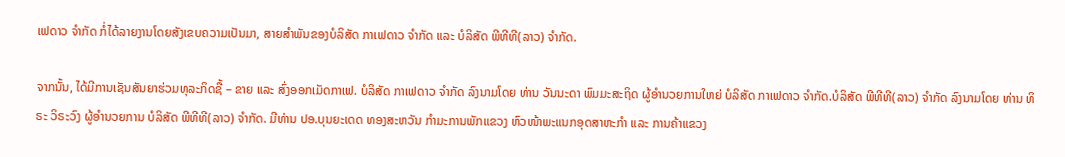ເຟດາວ ຈໍາກັດ ກໍ່ໄດ້ລາຍງານໂດຍສັງເຂບຄວາມເປັນມາ, ສາຍສໍາພັນຂອງບໍລິສັດ ກາເຟດາວ ຈໍາກັດ ແລະ ບໍລິສັດ ພີທີທີ(ລາວ) ຈໍາກັດ.

ຈາກນັ້ນ, ໄດ້ມີການເຊັນສັນຍາຮ່ວມທຸລະກິດຊື້ – ຂາຍ ແລະ ສົ່ງອອກເມັດກາເຟ. ບໍລິສັດ ກາເຟດາວ ຈໍາກັດ ລົງນາມໂດຍ ທ່ານ ວັນນະດາ ພົມມະສະຖິດ ຜູ້ອໍານວຍການໃຫຍ່ ບໍລິສັດ ກາເຟດາວ ຈໍາກັດ.ບໍລິສັດ ພີທີທີ(ລາວ) ຈໍາກັດ ລົງນາມໂດຍ ທ່ານ ທິຣະ ວິຣະວົງ ຜູ້ອໍານວຍການ ບໍລິສັດ ພີທີທີ(ລາວ) ຈໍາກັດ. ມີທ່ານ ປອ.ບຸນຍະເດດ ທອງສະຫວັນ ກໍາມະການພັກແຂວງ ຫົວໜ້າພະແນກອຸດສາຫະກໍາ ແລະ ການຄ້າແຂວງ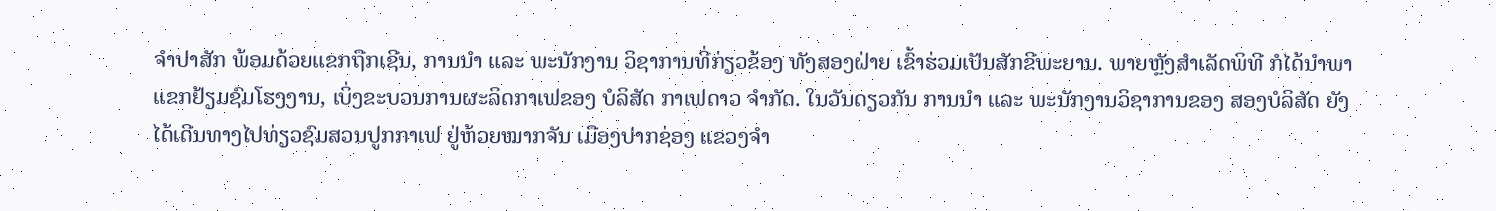ຈໍາປາສັກ ພ້ອມດ້ວຍແຂກຖືກເຊີນ, ການນໍາ ແລະ ພະນັກງານ ວິຊາການທີ່ກ່ຽວຂ້ອງ ທັງສອງຝ່າຍ ເຂົ້າຮ່ວມເປັນສັກຂີພະຍານ. ພາຍຫຼັງສໍາເລັດພິທີ ກໍໄດ້ນໍາພາແຂກຢ້ຽມຊົມໂຮງງານ, ເບິ່ງຂະບວນການຜະລິດກາເຟຂອງ ບໍລິສັດ ກາເຟດາວ ຈໍາກັດ. ໃນວັນດຽວກັນ ການນໍາ ແລະ ພະນັກງານວິຊາການຂອງ ສອງບໍລິສັດ ຍັງໄດ້ເດີນທາງໄປທ່ຽວຊົມສວນປູກກາເຟ ຢູ່ຫ້ວຍໝາກຈັນ ເມືອງປາກຊ່ອງ ແຂວງຈໍາ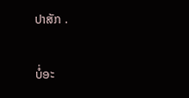ປາສັກ .

ບໍ່ອະ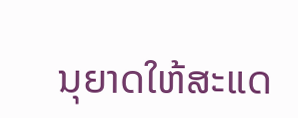ນຸຍາດໃຫ້ສະແດ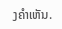ງຄຳເຫັນ.